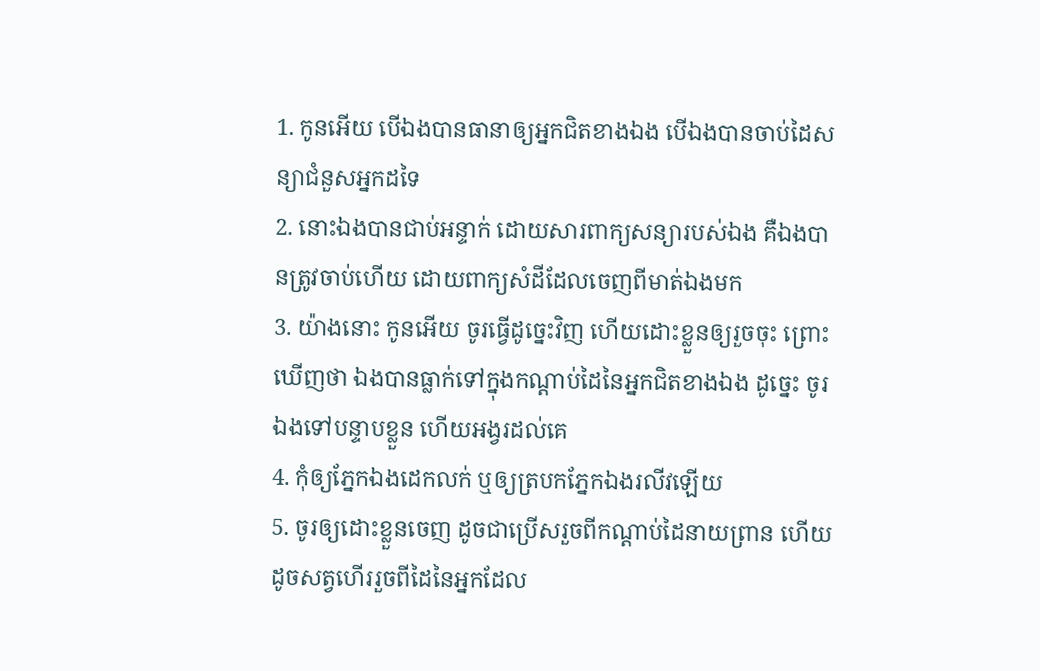1. កូនអើយ បើឯងបានធានាឲ្យអ្នកជិតខាងឯង បើឯងបានចាប់ដៃសន្យាជំនួសអ្នកដទៃ
2. នោះឯងបានជាប់អន្ទាក់ ដោយសារពាក្យសន្យារបស់ឯង គឺឯងបានត្រូវចាប់ហើយ ដោយពាក្យសំដីដែលចេញពីមាត់ឯងមក
3. យ៉ាងនោះ កូនអើយ ចូរធ្វើដូច្នេះវិញ ហើយដោះខ្លួនឲ្យរួចចុះ ព្រោះឃើញថា ឯងបានធ្លាក់ទៅក្នុងកណ្តាប់ដៃនៃអ្នកជិតខាងឯង ដូច្នេះ ចូរឯងទៅបន្ទាបខ្លួន ហើយអង្វរដល់គេ
4. កុំឲ្យភ្នែកឯងដេកលក់ ឬឲ្យត្របកភ្នែកឯងរលីវឡើយ
5. ចូរឲ្យដោះខ្លួនចេញ ដូចជាប្រើសរួចពីកណ្តាប់ដៃនាយព្រាន ហើយដូចសត្វហើររួចពីដៃនៃអ្នកដែល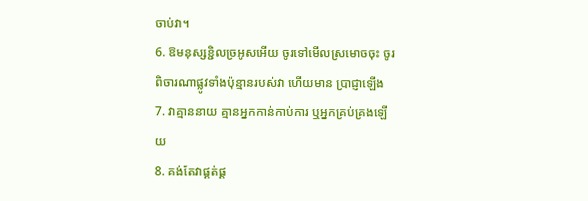ចាប់វា។
6. ឱមនុស្សខ្ជិលច្រអូសអើយ ចូរទៅមើលស្រមោចចុះ ចូរពិចារណាផ្លូវទាំងប៉ុន្មានរបស់វា ហើយមាន ប្រាជ្ញាឡើង
7. វាគ្មាននាយ គ្មានអ្នកកាន់កាប់ការ ឬអ្នកគ្រប់គ្រងឡើយ
8. គង់តែវាផ្គត់ផ្គ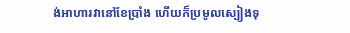ង់អាហារវានៅខែប្រាំង ហើយក៏ប្រមូលស្បៀងទុ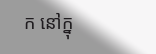ក នៅក្នុ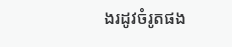ងរដូវចំរូតផង